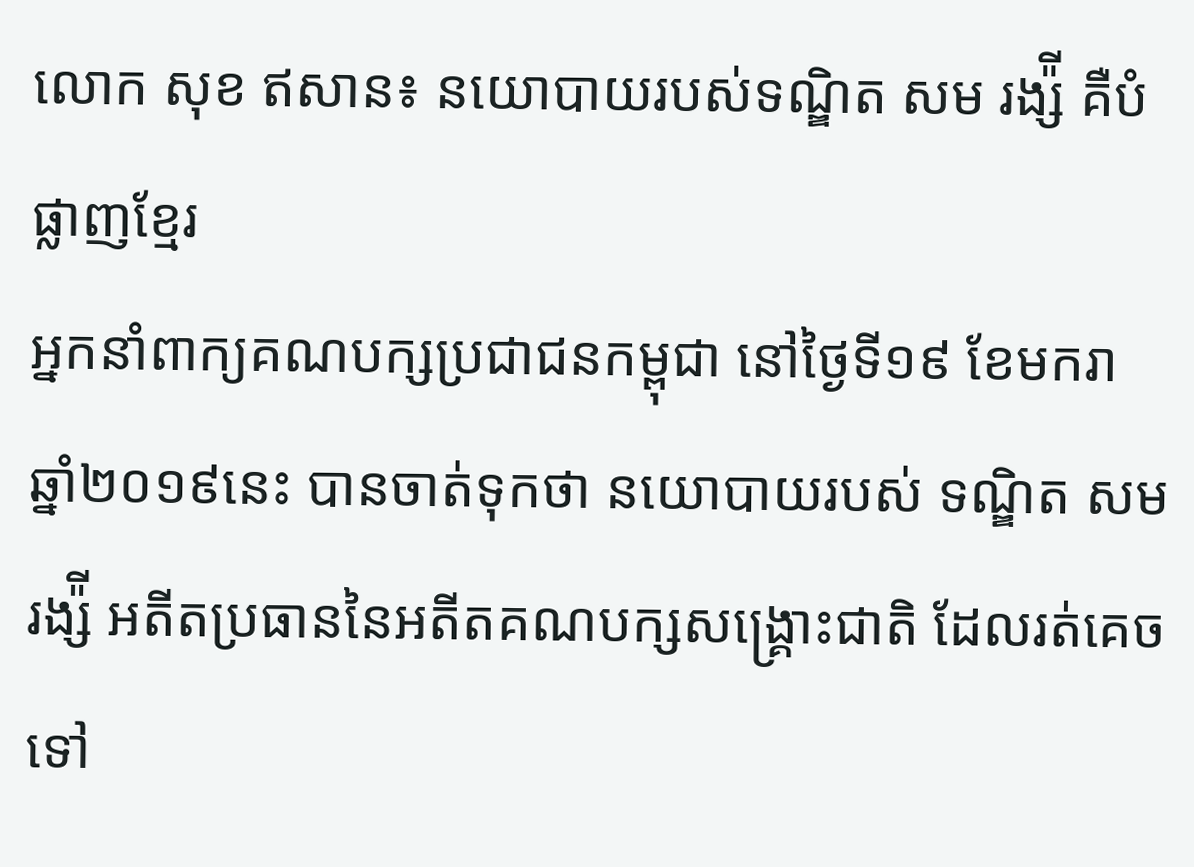លោក សុខ ឥសាន៖ នយោបាយរបស់ទណ្ឌិត សម រង្ស៉ី គឺបំផ្លាញខ្មែរ
អ្នកនាំពាក្យគណបក្សប្រជាជនកម្ពុជា នៅថ្ងៃទី១៩ ខែមករា ឆ្នាំ២០១៩នេះ បានចាត់ទុកថា នយោបាយរបស់ ទណ្ឌិត សម រង្ស៉ី អតីតប្រធាននៃអតីតគណបក្សសង្រ្គោះជាតិ ដែលរត់គេចទៅ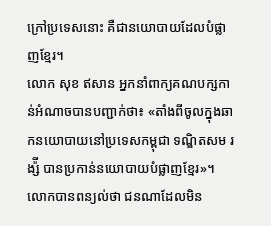ក្រៅប្រទេសនោះ គឺជានយោបាយដែលបំផ្លាញខ្មែរ។
លោក សុខ ឥសាន អ្នកនាំពាក្យគណបក្សកាន់អំណាចបានបញ្ជាក់ថា៖ «តាំងពីចូលក្នុងឆាកនយោបាយនៅប្រទេសកម្ពុជា ទណ្ឌិតសម រង្ស៉ី បានប្រកាន់នយោបាយបំផ្លាញខ្មែរ»។
លោកបានពន្យល់ថា ជនណាដែលមិន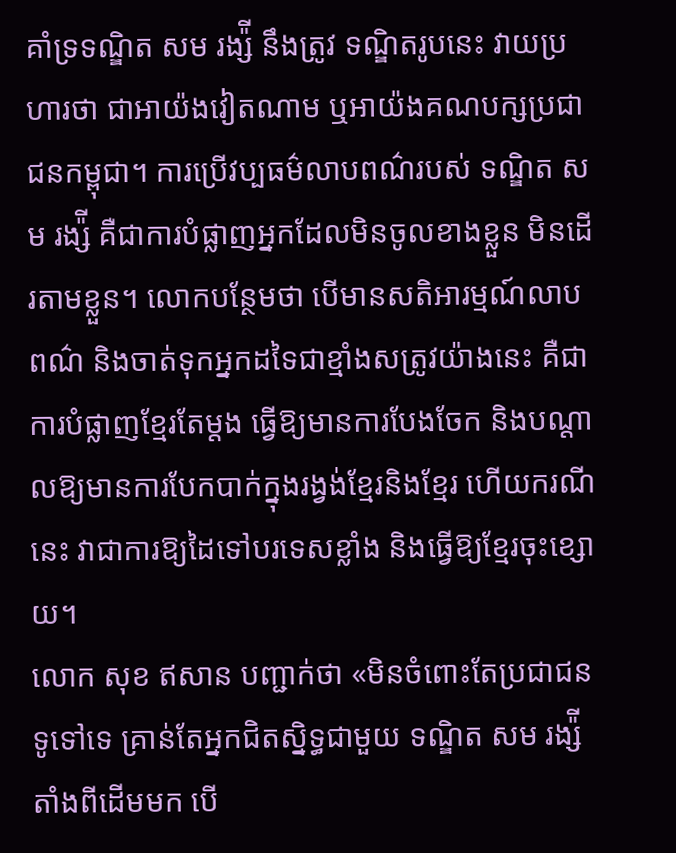គាំទ្រទណ្ឌិត សម រង្ស៉ី នឹងត្រូវ ទណ្ឌិតរូបនេះ វាយប្រហារថា ជាអាយ៉ងវៀតណាម ឬអាយ៉ងគណបក្សប្រជាជនកម្ពុជា។ ការប្រើវប្បធម៌លាបពណ៌របស់ ទណ្ឌិត សម រង្ស៉ី គឺជាការបំផ្លាញអ្នកដែលមិនចូលខាងខ្លួន មិនដើរតាមខ្លួន។ លោកបន្ថែមថា បើមានសតិអារម្មណ៍លាបពណ៌ និងចាត់ទុកអ្នកដទៃជាខ្មាំងសត្រូវយ៉ាងនេះ គឺជាការបំផ្លាញខ្មែរតែម្តង ធ្វើឱ្យមានការបែងចែក និងបណ្តាលឱ្យមានការបែកបាក់ក្នុងរង្វង់ខ្មែរនិងខ្មែរ ហើយករណីនេះ វាជាការឱ្យដៃទៅបរទេសខ្លាំង និងធ្វើឱ្យខ្មែរចុះខ្សោយ។
លោក សុខ ឥសាន បញ្ជាក់ថា «មិនចំពោះតែប្រជាជនទូទៅទេ គ្រាន់តែអ្នកជិតស្និទ្ធជាមួយ ទណ្ឌិត សម រង្ស៉ី តាំងពីដើមមក បើ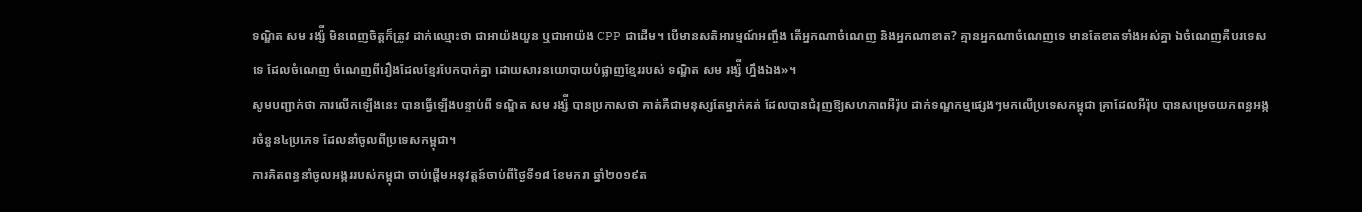ទណ្ឌិត សម រង្ស៉ី មិនពេញចិត្តក៏ត្រូវ ដាក់ឈ្មោះថា ជាអាយ៉ងយួន ឬជាអាយ៉ង CPP ជាដើម។ បើមានសតិអារម្មណ៍អញ្ចឹង តើអ្នកណាចំណេញ និងអ្នកណាខាត? គ្មានអ្នកណាចំណេញទេ មានតែខាតទាំងអស់គ្នា ឯចំណេញគឺបរទេសទេ ដែលចំណេញ ចំណេញពីរឿងដែលខ្មែរបែកបាក់គ្នា ដោយសារនយោបាយបំផ្លាញខ្មែររបស់ ទណ្ឌិត សម រង្ស៉ី ហ្នឹងឯង»។
សូមបញ្ជាក់ថា ការលើកឡើងនេះ បានធ្វើឡើងបន្ទាប់ពី ទណ្ឌិត សម រង្ស៉ី បានប្រកាសថា គាត់គឺជាមនុស្សតែម្នាក់គត់ ដែលបានជំរុញឱ្យសហភាពអឺរ៉ុប ដាក់ទណ្ឌកម្មផ្សេងៗមកលើប្រទេសកម្ពុជា គ្រាដែលអឺរ៉ុប បានសម្រេចយកពន្ធអង្ករចំនួន៤ប្រភេទ ដែលនាំចូលពីប្រទេសកម្ពុជា។
ការគិតពន្ធនាំចូលអង្កររបស់កម្ពុជា ចាប់ផ្តើមអនុវត្តន៍ចាប់ពីថ្ងៃទី១៨ ខែមករា ឆ្នាំ២០១៩ត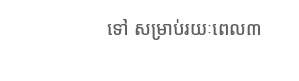ទៅ សម្រាប់រយៈពេល៣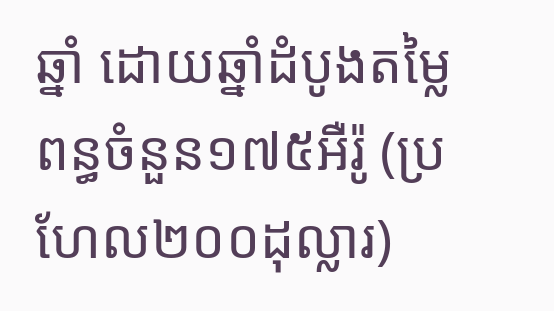ឆ្នាំ ដោយឆ្នាំដំបូងតម្លៃពន្ធចំនួន១៧៥អឺរ៉ូ (ប្រហែល២០០ដុល្លារ)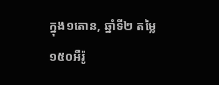ក្នុង១តោន, ឆ្នាំទី២ តម្លៃ១៥០អឺរ៉ូ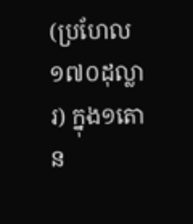(ប្រហែល១៧០ដុល្លារ) ក្នុង១តោន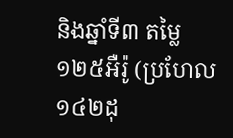និងឆ្នាំទី៣ តម្លៃ១២៥អឺរ៉ូ (ប្រហែល១៤២ដុ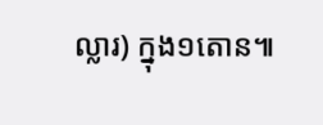ល្លារ) ក្នុង១តោន៕